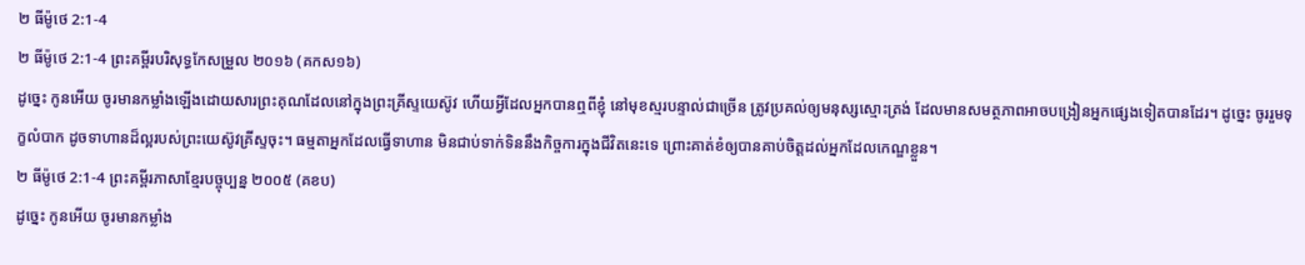២ ធីម៉ូថេ 2:1-4
២ ធីម៉ូថេ 2:1-4 ព្រះគម្ពីរបរិសុទ្ធកែសម្រួល ២០១៦ (គកស១៦)
ដូច្នេះ កូនអើយ ចូរមានកម្លាំងឡើងដោយសារព្រះគុណដែលនៅក្នុងព្រះគ្រីស្ទយេស៊ូវ ហើយអ្វីដែលអ្នកបានឮពីខ្ញុំ នៅមុខស្មរបន្ទាល់ជាច្រើន ត្រូវប្រគល់ឲ្យមនុស្សស្មោះត្រង់ ដែលមានសមត្ថភាពអាចបង្រៀនអ្នកផ្សេងទៀតបានដែរ។ ដូច្នេះ ចូររួមទុក្ខលំបាក ដូចទាហានដ៏ល្អរបស់ព្រះយេស៊ូវគ្រីស្ទចុះ។ ធម្មតាអ្នកដែលធ្វើទាហាន មិនជាប់ទាក់ទិននឹងកិច្ចការក្នុងជីវិតនេះទេ ព្រោះគាត់ខំឲ្យបានគាប់ចិត្តដល់អ្នកដែលកេណ្ឌខ្លួន។
២ ធីម៉ូថេ 2:1-4 ព្រះគម្ពីរភាសាខ្មែរបច្ចុប្បន្ន ២០០៥ (គខប)
ដូច្នេះ កូនអើយ ចូរមានកម្លាំង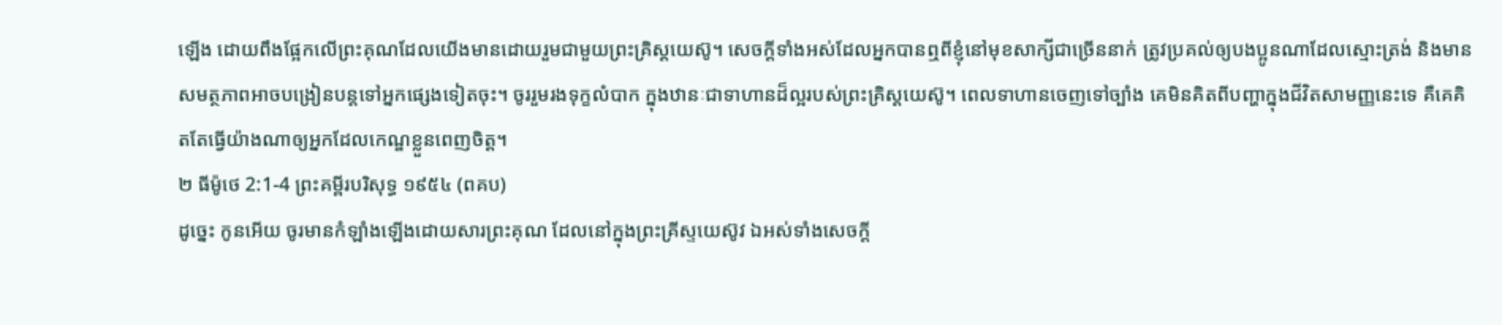ឡើង ដោយពឹងផ្អែកលើព្រះគុណដែលយើងមានដោយរួមជាមួយព្រះគ្រិស្តយេស៊ូ។ សេចក្ដីទាំងអស់ដែលអ្នកបានឮពីខ្ញុំនៅមុខសាក្សីជាច្រើននាក់ ត្រូវប្រគល់ឲ្យបងប្អូនណាដែលស្មោះត្រង់ និងមានសមត្ថភាពអាចបង្រៀនបន្តទៅអ្នកផ្សេងទៀតចុះ។ ចូររួមរងទុក្ខលំបាក ក្នុងឋានៈជាទាហានដ៏ល្អរបស់ព្រះគ្រិស្តយេស៊ូ។ ពេលទាហានចេញទៅច្បាំង គេមិនគិតពីបញ្ហាក្នុងជីវិតសាមញ្ញនេះទេ គឺគេគិតតែធ្វើយ៉ាងណាឲ្យអ្នកដែលកេណ្ឌខ្លួនពេញចិត្ត។
២ ធីម៉ូថេ 2:1-4 ព្រះគម្ពីរបរិសុទ្ធ ១៩៥៤ (ពគប)
ដូច្នេះ កូនអើយ ចូរមានកំឡាំងឡើងដោយសារព្រះគុណ ដែលនៅក្នុងព្រះគ្រីស្ទយេស៊ូវ ឯអស់ទាំងសេចក្ដី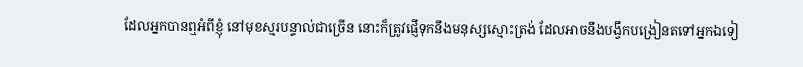ដែលអ្នកបានឮអំពីខ្ញុំ នៅមុខស្មរបន្ទាល់ជាច្រើន នោះក៏ត្រូវផ្ញើទុកនឹងមនុស្សស្មោះត្រង់ ដែលអាចនឹងបង្វឹកបង្រៀនតទៅអ្នកឯទៀ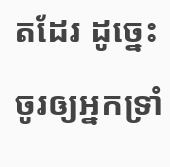តដែរ ដូច្នេះ ចូរឲ្យអ្នកទ្រាំ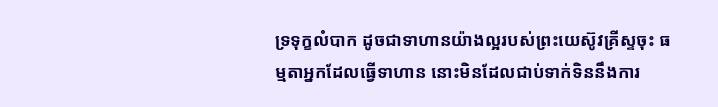ទ្រទុក្ខលំបាក ដូចជាទាហានយ៉ាងល្អរបស់ព្រះយេស៊ូវគ្រីស្ទចុះ ធម្មតាអ្នកដែលធ្វើទាហាន នោះមិនដែលជាប់ទាក់ទិននឹងការ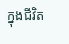ក្នុងជីវិត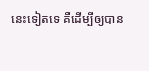នេះទៀតទេ គឺដើម្បីឲ្យបាន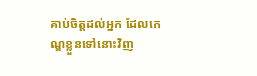គាប់ចិត្តដល់អ្នក ដែលកេណ្ឌខ្លួនទៅនោះវិញ